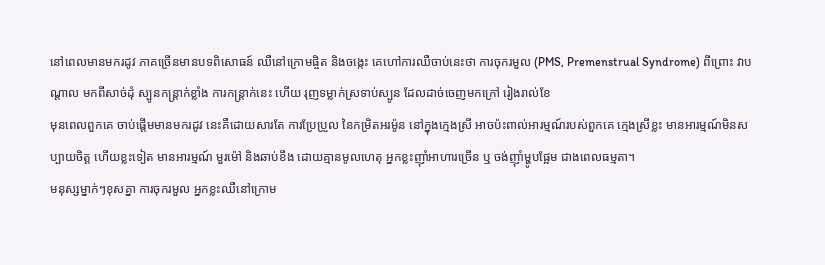នៅពេលមានមករដូវ ភាគច្រើនមានបទពិសោធន៍ ឈឺនៅក្រោមផ្ចិត និងចង្កេះ គេហៅការឈឺចាប់នេះថា ការចុករមួល (PMS, Premenstrual Syndrome) ពីព្រោះ វាបណ្ដាល មកពីសាច់ដុំ ស្បូនកន្រ្តាក់ខ្លាំង ការកន្រ្តាក់នេះ ហើយ រុញទម្លាក់ស្រទាប់ស្បូន ដែលដាច់ចេញមកក្រៅ រៀងរាល់ខែ
មុនពេលពួកគេ ចាប់ផ្ដើមមានមករដូវ នេះគឺដោយសារតែ ការប្រែប្រួល នៃកម្រិតអរម៉ូន នៅក្នុងក្មេងស្រី អាចប៉ះពាល់អារម្មណ៍របស់ពួកគេ ក្មេងស្រីខ្លះ មានអារម្មណ៍មិនសប្បាយចិត្ត ហើយខ្លះទៀត មានអារម្មណ៍ មួរម៉ៅ និងឆាប់ខឹង ដោយគ្មានមូលហេតុ អ្នកខ្លះញ៉ាំអាហារច្រើន ឬ ចង់ញ៉ាំម្ហូបផ្អែម ជាងពេលធម្មតា។
មនុស្សម្នាក់ៗខុសគ្នា ការចុករមួល អ្នកខ្លះឈឺនៅក្រោម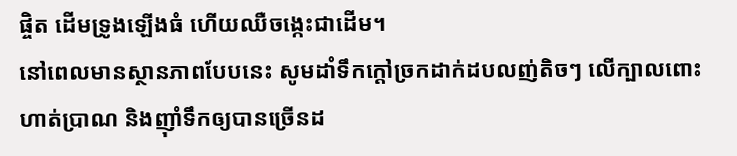ផ្ចិត ដើមទ្រូងឡើងធំ ហើយឈឺចង្កេះជាដើម។
នៅពេលមានស្ថានភាពបែបនេះ សូមដាំទឹកក្ដៅច្រកដាក់ដបលញ់តិចៗ លើក្បាលពោះ ហាត់ប្រាណ និងញ៉ាំទឹកឲ្យបានច្រើនដ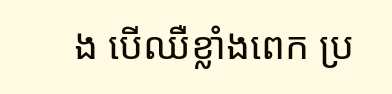ង បើឈឺខ្លាំងពេក ប្រ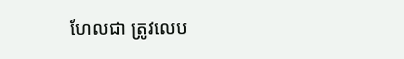ហែលជា ត្រូវលេប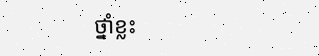ថ្នាំខ្លះ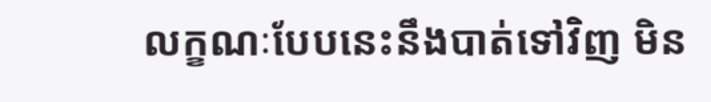លក្ខណៈបែបនេះនឹងបាត់ទៅវិញ មិន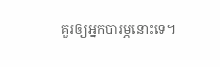គួរឲ្យអ្នកបារម្ភនោះទេ។